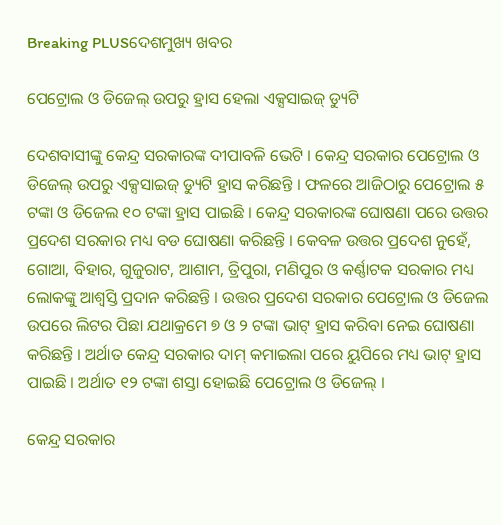Breaking PLUSଦେଶମୁଖ୍ୟ ଖବର

ପେଟ୍ରୋଲ ଓ ଡିଜେଲ୍ ଉପରୁ ହ୍ରାସ ହେଲା ଏକ୍ସସାଇଜ୍ ଡ୍ୟୁଟି

ଦେଶବାସୀଙ୍କୁ କେନ୍ଦ୍ର ସରକାରଙ୍କ ଦୀପାବଳି ଭେଟି । କେନ୍ଦ୍ର ସରକାର ପେଟ୍ରୋଲ ଓ ଡିଜେଲ୍ ଉପରୁ ଏକ୍ସସାଇଜ୍ ଡ୍ୟୁଟି ହ୍ରାସ କରିଛନ୍ତି । ଫଳରେ ଆଜିଠାରୁ ପେଟ୍ରୋଲ ୫ ଟଙ୍କା ଓ ଡିଜେଲ ୧୦ ଟଙ୍କା ହ୍ରାସ ପାଇଛି । କେନ୍ଦ୍ର ସରକାରଙ୍କ ଘୋଷଣା ପରେ ଉତ୍ତର ପ୍ରଦେଶ ସରକାର ମଧ୍ୟ ବଡ ଘୋଷଣା କରିଛନ୍ତି । କେବଳ ଉତ୍ତର ପ୍ରଦେଶ ନୁହେଁ, ଗୋଆ, ବିହାର, ଗୁଜୁରାଟ, ଆଶାମ, ତ୍ରିପୁରା, ମଣିପୁର ଓ କର୍ଣ୍ଣାଟକ ସରକାର ମଧ୍ୟ ଲୋକଙ୍କୁ ଆଶ୍ୱସ୍ତି ପ୍ରଦାନ କରିଛନ୍ତି । ଉତ୍ତର ପ୍ରଦେଶ ସରକାର ପେଟ୍ରୋଲ ଓ ଡିଜେଲ ଉପରେ ଲିଟର ପିଛା ଯଥାକ୍ରମେ ୭ ଓ ୨ ଟଙ୍କା ଭାଟ୍ ହ୍ରାସ କରିବା ନେଇ ଘୋଷଣା କରିଛନ୍ତି । ଅର୍ଥାତ କେନ୍ଦ୍ର ସରକାର ଦାମ୍ କମାଇଲା ପରେ ୟୁପିରେ ମଧ୍ୟ ଭାଟ୍ ହ୍ରାସ ପାଇଛି । ଅର୍ଥାତ ୧୨ ଟଙ୍କା ଶସ୍ତା ହୋଇଛି ପେଟ୍ରୋଲ ଓ ଡିଜେଲ୍ ।

କେନ୍ଦ୍ର ସରକାର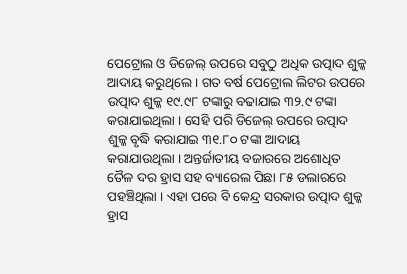ପେଟ୍ରୋଲ ଓ ଡିଜେଲ୍ ଉପରେ ସବୁଠୁ ଅଧିକ ଉତ୍ପାଦ ଶୁଳ୍କ ଆଦାୟ କରୁଥିଲେ । ଗତ ବର୍ଷ ପେଟ୍ରୋଲ ଲିଟର ଉପରେ ଉତ୍ପାଦ ଶୁଳ୍କ ୧୯.୯୮ ଟଙ୍କାରୁ ବଢାଯାଇ ୩୨.୯ ଟଙ୍କା କରାଯାଇଥିଲା । ସେହି ପରି ଡିଜେଲ୍ ଉପରେ ଉତ୍ପାଦ ଶୁଳ୍କ ବୃଦ୍ଧି କରାଯାଇ ୩୧.୮୦ ଟଙ୍କା ଆଦାୟ କରାଯାଉଥିଲା । ଅନ୍ତର୍ଜାତୀୟ ବଜାରରେ ଅଶୋଧିତ ତୈଳ ଦର ହ୍ରାସ ସହ ବ୍ୟାରେଲ ପିଛା ୮୫ ଡଲାରରେ ପହଞ୍ଚିଥିଲା । ଏହା ପରେ ବି କେନ୍ଦ୍ର ସରକାର ଉତ୍ପାଦ ଶୁଳ୍କ ହ୍ରାସ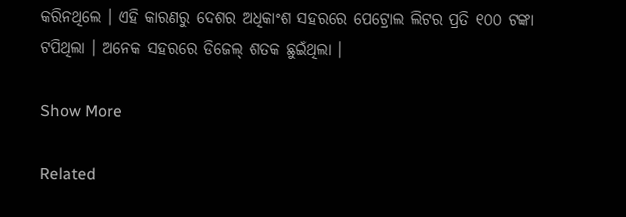କରିନଥିଲେ । ଏହି କାରଣରୁ ଦେଶର ଅଧିକାଂଶ ସହରରେ ପେଟ୍ରୋଲ ଲିଟର ପ୍ରତି ୧୦୦ ଟଙ୍କା ଟପିଥିଲା । ଅନେକ ସହରରେ ଡିଜେଲ୍ ଶତକ ଛୁଇଁଥିଲା ।

Show More

Related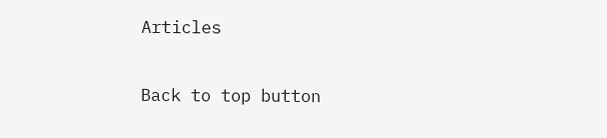Articles

Back to top button